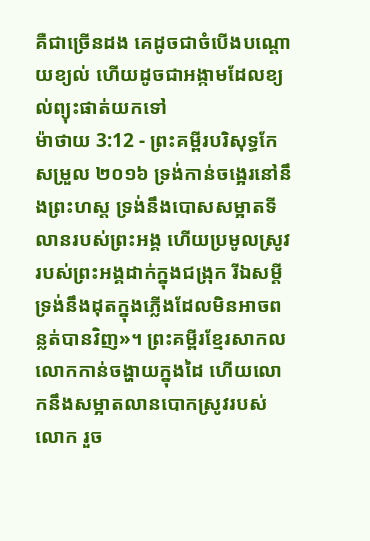គឺជាច្រើនដង គេដូចជាចំបើងបណ្តោយខ្យល់ ហើយដូចជាអង្កាមដែលខ្យល់ព្យុះផាត់យកទៅ
ម៉ាថាយ 3:12 - ព្រះគម្ពីរបរិសុទ្ធកែសម្រួល ២០១៦ ទ្រង់កាន់ចង្អេរនៅនឹងព្រះហស្ត ទ្រង់នឹងបោសសម្អាតទីលានរបស់ព្រះអង្គ ហើយប្រមូលស្រូវរបស់ព្រះអង្គដាក់ក្នុងជង្រុក រីឯសម្ដី ទ្រង់នឹងដុតក្នុងភ្លើងដែលមិនអាចពន្លត់បានវិញ»។ ព្រះគម្ពីរខ្មែរសាកល លោកកាន់ចង្ហាយក្នុងដៃ ហើយលោកនឹងសម្អាតលានបោកស្រូវរបស់លោក រួច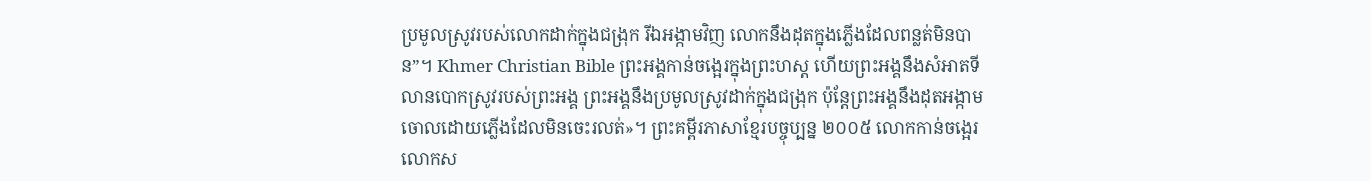ប្រមូលស្រូវរបស់លោកដាក់ក្នុងជង្រុក រីឯអង្កាមវិញ លោកនឹងដុតក្នុងភ្លើងដែលពន្លត់មិនបាន”។ Khmer Christian Bible ព្រះអង្គកាន់ចង្អេរក្នុងព្រះហស្ដ ហើយព្រះអង្គនឹងសំអាតទីលានបោកស្រូវរបស់ព្រះអង្គ ព្រះអង្គនឹងប្រមូលស្រូវដាក់ក្នុងជង្រុក ប៉ុន្ដែព្រះអង្គនឹងដុតអង្កាមចោលដោយភ្លើងដែលមិនចេះរលត់»។ ព្រះគម្ពីរភាសាខ្មែរបច្ចុប្បន្ន ២០០៥ លោកកាន់ចង្អេរ លោកស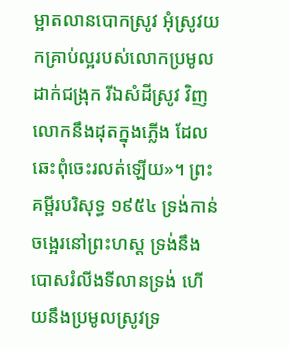ម្អាតលានបោកស្រូវ អុំស្រូវយកគ្រាប់ល្អរបស់លោកប្រមូលដាក់ជង្រុក រីឯសំដីស្រូវ វិញ លោកនឹងដុតក្នុងភ្លើង ដែលឆេះពុំចេះរលត់ឡើយ»។ ព្រះគម្ពីរបរិសុទ្ធ ១៩៥៤ ទ្រង់កាន់ចង្អេរនៅព្រះហស្ត ទ្រង់នឹងបោសរំលីងទីលានទ្រង់ ហើយនឹងប្រមូលស្រូវទ្រ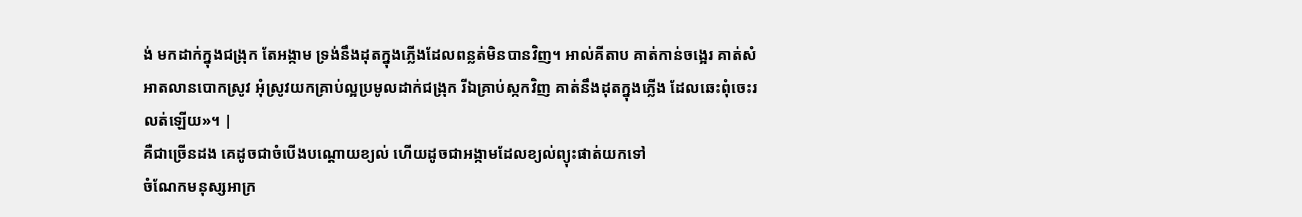ង់ មកដាក់ក្នុងជង្រុក តែអង្កាម ទ្រង់នឹងដុតក្នុងភ្លើងដែលពន្លត់មិនបានវិញ។ អាល់គីតាប គាត់កាន់ចង្អេរ គាត់សំអាតលានបោកស្រូវ អុំស្រូវយកគ្រាប់ល្អប្រមូលដាក់ជង្រុក រីឯគ្រាប់ស្កកវិញ គាត់នឹងដុតក្នុងភ្លើង ដែលឆេះពុំចេះរលត់ឡើយ»។ |
គឺជាច្រើនដង គេដូចជាចំបើងបណ្តោយខ្យល់ ហើយដូចជាអង្កាមដែលខ្យល់ព្យុះផាត់យកទៅ
ចំណែកមនុស្សអាក្រ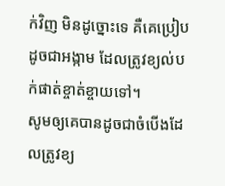ក់វិញ មិនដូច្នោះទេ គឺគេប្រៀបដូចជាអង្កាម ដែលត្រូវខ្យល់បក់ផាត់ខ្ចាត់ខ្ចាយទៅ។
សូមឲ្យគេបានដូចជាចំបើងដែលត្រូវខ្យ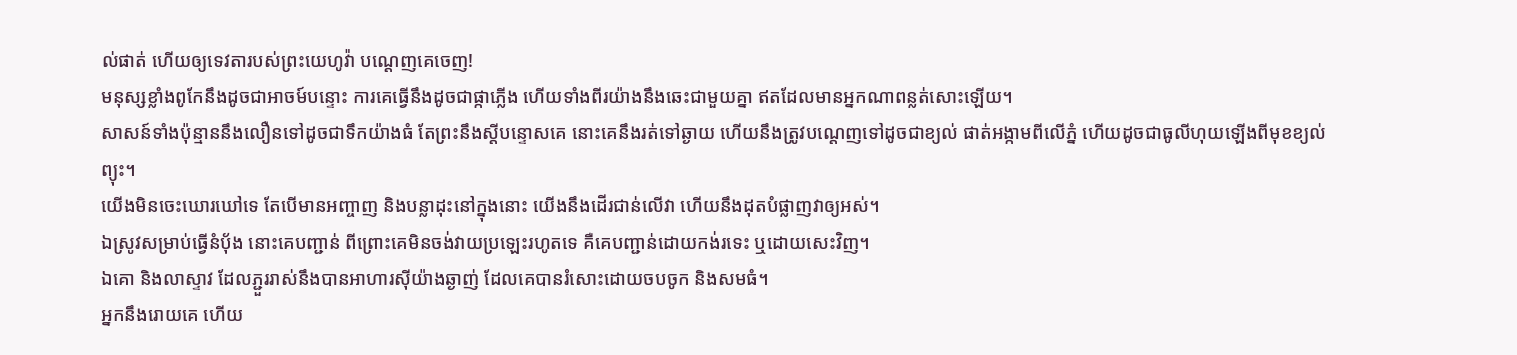ល់ផាត់ ហើយឲ្យទេវតារបស់ព្រះយេហូវ៉ា បណ្ដេញគេចេញ!
មនុស្សខ្លាំងពូកែនឹងដូចជាអាចម៍បន្ទោះ ការគេធ្វើនឹងដូចជាផ្កាភ្លើង ហើយទាំងពីរយ៉ាងនឹងឆេះជាមួយគ្នា ឥតដែលមានអ្នកណាពន្លត់សោះឡើយ។
សាសន៍ទាំងប៉ុន្មាននឹងលឿនទៅដូចជាទឹកយ៉ាងធំ តែព្រះនឹងស្តីបន្ទោសគេ នោះគេនឹងរត់ទៅឆ្ងាយ ហើយនឹងត្រូវបណ្តេញទៅដូចជាខ្យល់ ផាត់អង្កាមពីលើភ្នំ ហើយដូចជាធូលីហុយឡើងពីមុខខ្យល់ព្យុះ។
យើងមិនចេះឃោរឃៅទេ តែបើមានអញ្ចាញ និងបន្លាដុះនៅក្នុងនោះ យើងនឹងដើរជាន់លើវា ហើយនឹងដុតបំផ្លាញវាឲ្យអស់។
ឯស្រូវសម្រាប់ធ្វើនំបុ័ង នោះគេបញ្ជាន់ ពីព្រោះគេមិនចង់វាយប្រឡេះរហូតទេ គឺគេបញ្ជាន់ដោយកង់រទេះ ឬដោយសេះវិញ។
ឯគោ និងលាស្ទាវ ដែលភ្ជួររាស់នឹងបានអាហារស៊ីយ៉ាងឆ្ងាញ់ ដែលគេបានរំសោះដោយចបចូក និងសមធំ។
អ្នកនឹងរោយគេ ហើយ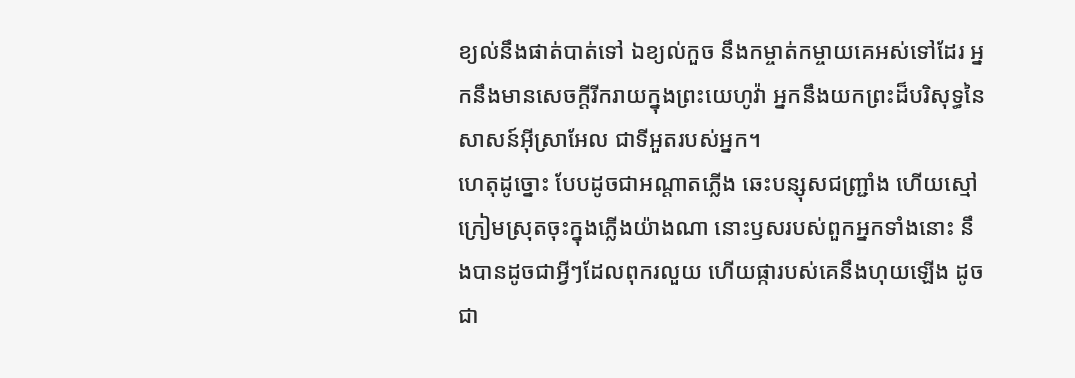ខ្យល់នឹងផាត់បាត់ទៅ ឯខ្យល់កួច នឹងកម្ចាត់កម្ចាយគេអស់ទៅដែរ អ្នកនឹងមានសេចក្ដីរីករាយក្នុងព្រះយេហូវ៉ា អ្នកនឹងយកព្រះដ៏បរិសុទ្ធនៃសាសន៍អ៊ីស្រាអែល ជាទីអួតរបស់អ្នក។
ហេតុដូច្នោះ បែបដូចជាអណ្ដាតភ្លើង ឆេះបន្សុសជញ្ជ្រាំង ហើយស្មៅក្រៀមស្រុតចុះក្នុងភ្លើងយ៉ាងណា នោះឫសរបស់ពួកអ្នកទាំងនោះ នឹងបានដូចជាអ្វីៗដែលពុករលួយ ហើយផ្ការបស់គេនឹងហុយឡើង ដូចជា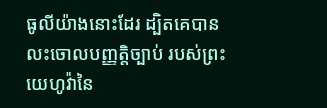ធូលីយ៉ាងនោះដែរ ដ្បិតគេបានលះចោលបញ្ញត្តិច្បាប់ របស់ព្រះយេហូវ៉ានៃ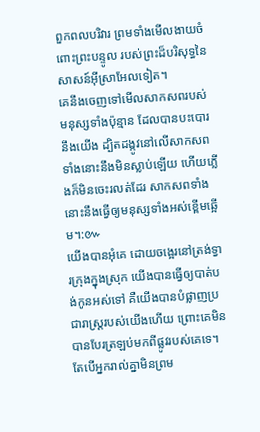ពួកពលបរិវារ ព្រមទាំងមើលងាយចំពោះព្រះបន្ទូល របស់ព្រះដ៏បរិសុទ្ធនៃសាសន៍អ៊ីស្រាអែលទៀត។
គេនឹងចេញទៅមើលសាកសពរបស់មនុស្សទាំងប៉ុន្មាន ដែលបានបះបោរនឹងយើង ដ្បិតដង្កូវនៅលើសាកសពទាំងនោះនឹងមិនស្លាប់ឡើយ ហើយភ្លើងក៏មិនចេះរលត់ដែរ សាកសពទាំងនោះនឹងធ្វើឲ្យមនុស្សទាំងអស់ខ្ពើមឆ្អើម។:៚
យើងបានអុំគេ ដោយចង្អេរនៅត្រង់ទ្វារក្រុងក្នុងស្រុក យើងបានធ្វើឲ្យបាត់បង់កូនអស់ទៅ គឺយើងបានបំផ្លាញប្រជារាស្ត្ររបស់យើងហើយ ព្រោះគេមិនបានបែរត្រឡប់មកពីផ្លូវរបស់គេទេ។
តែបើអ្នករាល់គ្នាមិនព្រម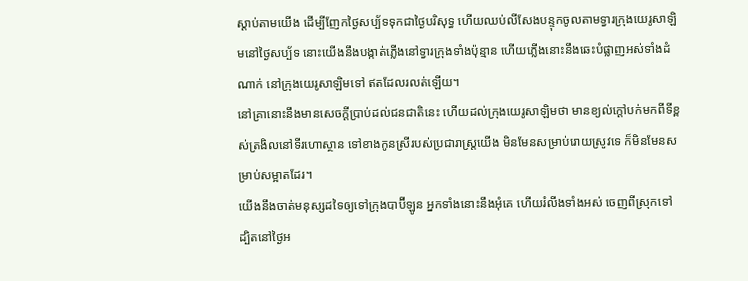ស្តាប់តាមយើង ដើម្បីញែកថ្ងៃសប្ប័ទទុកជាថ្ងៃបរិសុទ្ធ ហើយឈប់លីសែងបន្ទុកចូលតាមទ្វារក្រុងយេរូសាឡិមនៅថ្ងៃសប្ប័ទ នោះយើងនឹងបង្កាត់ភ្លើងនៅទ្វារក្រុងទាំងប៉ុន្មាន ហើយភ្លើងនោះនឹងឆេះបំផ្លាញអស់ទាំងដំណាក់ នៅក្រុងយេរូសាឡិមទៅ ឥតដែលរលត់ឡើយ។
នៅគ្រានោះនឹងមានសេចក្ដីប្រាប់ដល់ជនជាតិនេះ ហើយដល់ក្រុងយេរូសាឡិមថា មានខ្យល់ក្តៅបក់មកពីទីខ្ពស់ត្រងិលនៅទីរហោស្ថាន ទៅខាងកូនស្រីរបស់ប្រជារាស្ត្រយើង មិនមែនសម្រាប់រោយស្រូវទេ ក៏មិនមែនសម្រាប់សម្អាតដែរ។
យើងនឹងចាត់មនុស្សដទៃឲ្យទៅក្រុងបាប៊ីឡូន អ្នកទាំងនោះនឹងអុំគេ ហើយរំលីងទាំងអស់ ចេញពីស្រុកទៅ ដ្បិតនៅថ្ងៃអ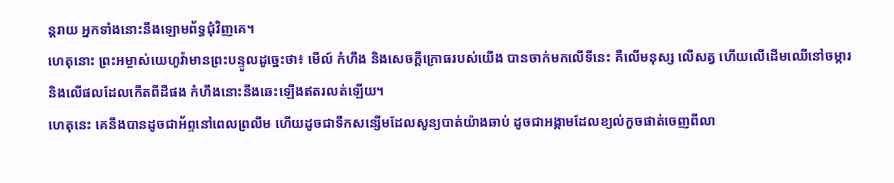ន្តរាយ អ្នកទាំងនោះនឹងឡោមព័ទ្ធជុំវិញគេ។
ហេតុនោះ ព្រះអម្ចាស់យេហូវ៉ាមានព្រះបន្ទូលដូច្នេះថា៖ មើល៍ កំហឹង និងសេចក្ដីក្រោធរបស់យើង បានចាក់មកលើទីនេះ គឺលើមនុស្ស លើសត្វ ហើយលើដើមឈើនៅចម្ការ និងលើផលដែលកើតពីដីផង កំហឹងនោះនឹងឆេះឡើងឥតរលត់ឡើយ។
ហេតុនេះ គេនឹងបានដូចជាអ័ព្ទនៅពេលព្រលឹម ហើយដូចជាទឹកសន្សើមដែលសូន្យបាត់យ៉ាងឆាប់ ដូចជាអង្កាមដែលខ្យល់កួចផាត់ចេញពីលា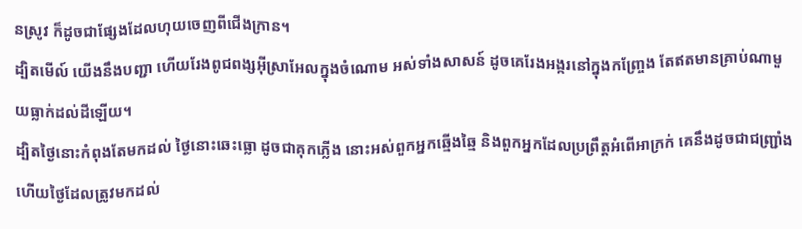នស្រូវ ក៏ដូចជាផ្សែងដែលហុយចេញពីជើងក្រាន។
ដ្បិតមើល៍ យើងនឹងបញ្ជា ហើយរែងពូជពង្សអ៊ីស្រាអែលក្នុងចំណោម អស់ទាំងសាសន៍ ដូចគេរែងអង្ករនៅក្នុងកញ្ច្រែង តែឥតមានគ្រាប់ណាមួយធ្លាក់ដល់ដីឡើយ។
ដ្បិតថ្ងៃនោះកំពុងតែមកដល់ ថ្ងៃនោះឆេះធ្លោ ដូចជាគុកភ្លើង នោះអស់ពួកអ្នកឆ្មើងឆ្មៃ និងពួកអ្នកដែលប្រព្រឹត្តអំពើអាក្រក់ គេនឹងដូចជាជញ្ជ្រាំង ហើយថ្ងៃដែលត្រូវមកដល់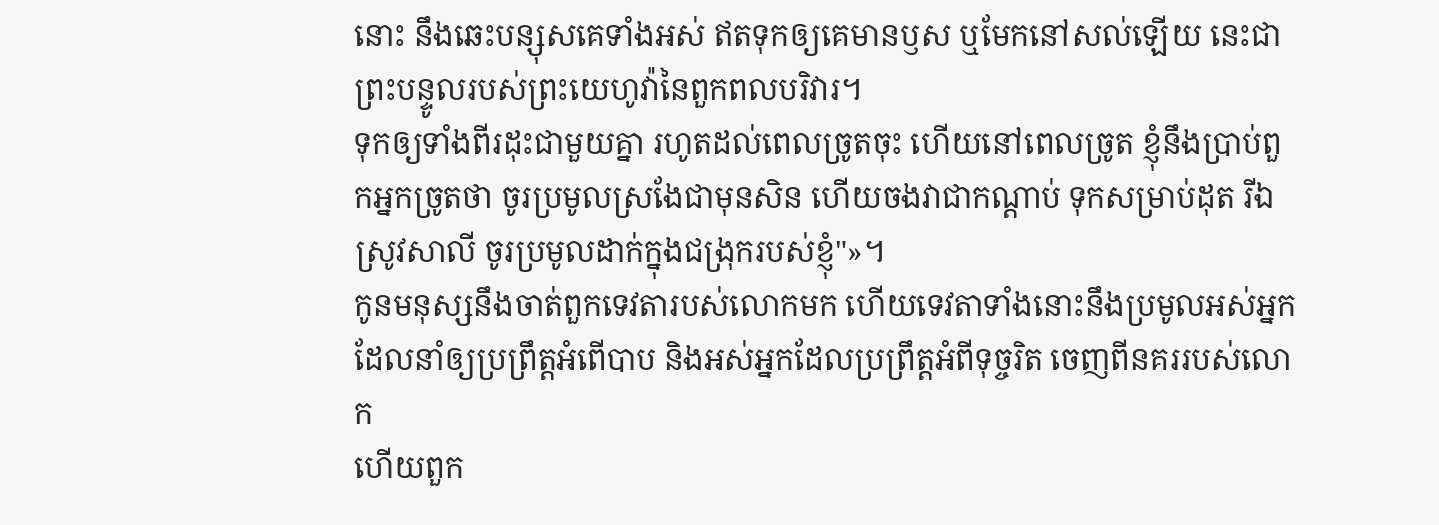នោះ នឹងឆេះបន្សុសគេទាំងអស់ ឥតទុកឲ្យគេមានឫស ឬមែកនៅសល់ឡើយ នេះជាព្រះបន្ទូលរបស់ព្រះយេហូវ៉ានៃពួកពលបរិវារ។
ទុកឲ្យទាំងពីរដុះជាមួយគ្នា រហូតដល់ពេលច្រូតចុះ ហើយនៅពេលច្រូត ខ្ញុំនឹងប្រាប់ពួកអ្នកច្រូតថា ចូរប្រមូលស្រងែជាមុនសិន ហើយចងវាជាកណ្តាប់ ទុកសម្រាប់ដុត រីឯស្រូវសាលី ចូរប្រមូលដាក់ក្នុងជង្រុករបស់ខ្ញុំ"»។
កូនមនុស្សនឹងចាត់ពួកទេវតារបស់លោកមក ហើយទេវតាទាំងនោះនឹងប្រមូលអស់អ្នក ដែលនាំឲ្យប្រព្រឹត្តអំពើបាប និងអស់អ្នកដែលប្រព្រឹត្តអំពីទុច្ចរិត ចេញពីនគររបស់លោក
ហើយពួក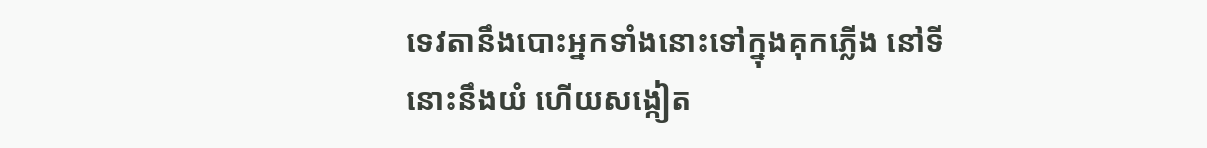ទេវតានឹងបោះអ្នកទាំងនោះទៅក្នុងគុកភ្លើង នៅទីនោះនឹងយំ ហើយសង្កៀត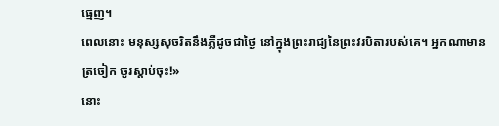ធ្មេញ។
ពេលនោះ មនុស្សសុចរិតនឹងភ្លឺដូចជាថ្ងៃ នៅក្នុងព្រះរាជ្យនៃព្រះវរបិតារបស់គេ។ អ្នកណាមានត្រចៀក ចូរស្តាប់ចុះ!»
នោះ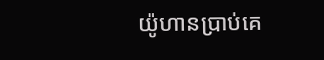យ៉ូហានប្រាប់គេ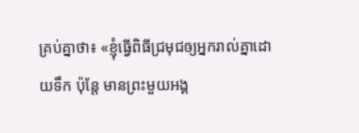គ្រប់គ្នាថា៖ «ខ្ញុំធ្វើពិធីជ្រមុជឲ្យអ្នករាល់គ្នាដោយទឹក ប៉ុន្តែ មានព្រះមួយអង្គ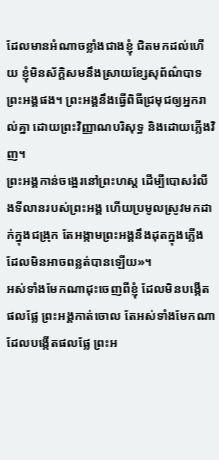ដែលមានអំណាចខ្លាំងជាងខ្ញុំ ជិតមកដល់ហើយ ខ្ញុំមិនស័ក្ដិសមនឹងស្រាយខ្សែសុព័ណ៌បាទព្រះអង្គផង។ ព្រះអង្គនឹងធ្វើពិធីជ្រមុជឲ្យអ្នករាល់គ្នា ដោយព្រះវិញ្ញាណបរិសុទ្ធ និងដោយភ្លើងវិញ។
ព្រះអង្គកាន់ចង្អេរនៅព្រះហស្ត ដើម្បីបោសរំលីងទីលានរបស់ព្រះអង្គ ហើយប្រមូលស្រូវមកដាក់ក្នុងជង្រុក តែអង្កាមព្រះអង្គនឹងដុតក្នុងភ្លើងដែលមិនអាចពន្លត់បានឡើយ»។
អស់ទាំងមែកណាដុះចេញពីខ្ញុំ ដែលមិនបង្កើតផលផ្លែ ព្រះអង្គកាត់ចោល តែអស់ទាំងមែកណាដែលបង្កើតផលផ្លែ ព្រះអ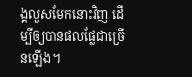ង្គលួសមែកនោះវិញ ដើម្បីឲ្យបានផលផ្លែជាច្រើនឡើង។